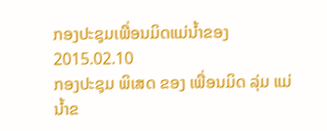ກອງປະຊຸມເພື່ອນມິດແມ່ນໍ້າຂອງ
2015.02.10
ກອງປະຊຸມ ພິເສດ ຂອງ ເພື່ອນມິດ ລຸ່ມ ແມ່ນໍ້າຂ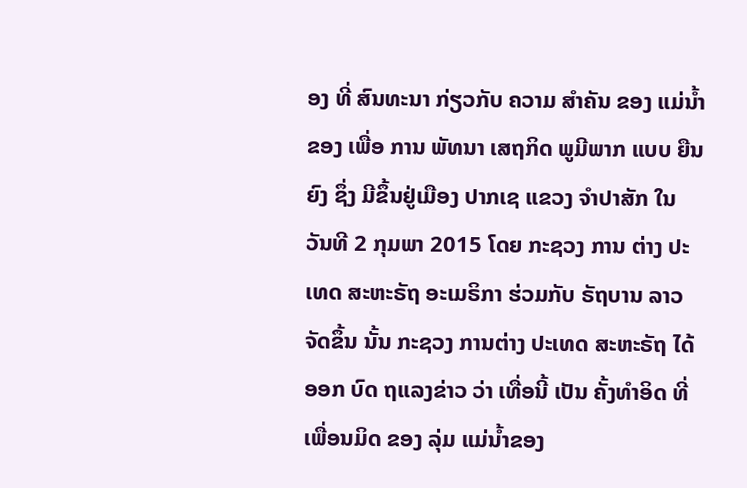ອງ ທີ່ ສົນທະນາ ກ່ຽວກັບ ຄວາມ ສໍາຄັນ ຂອງ ແມ່ນໍ້າຂອງ ເພື່ອ ການ ພັທນາ ເສຖກິດ ພູມີພາກ ແບບ ຍືນຍົງ ຊຶ່ງ ມີຂຶ້ນຢູ່ເມືອງ ປາກເຊ ແຂວງ ຈໍາປາສັກ ໃນ ວັນທີ 2 ກຸມພາ 2015 ໂດຍ ກະຊວງ ການ ຕ່າງ ປະເທດ ສະຫະຣັຖ ອະເມຣິກາ ຮ່ວມກັບ ຣັຖບານ ລາວ ຈັດຂຶ້ນ ນັ້ນ ກະຊວງ ການຕ່າງ ປະເທດ ສະຫະຣັຖ ໄດ້ອອກ ບົດ ຖແລງຂ່າວ ວ່າ ເທື່ອນີ້ ເປັນ ຄັ້ງທໍາອິດ ທີ່ ເພື່ອນມິດ ຂອງ ລຸ່ມ ແມ່ນໍ້າຂອງ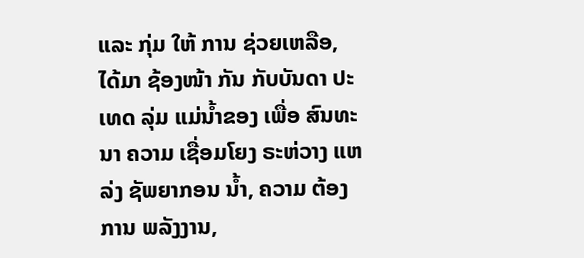ແລະ ກຸ່ມ ໃຫ້ ການ ຊ່ວຍເຫລືອ, ໄດ້ມາ ຊ້ອງໜ້າ ກັນ ກັບບັນດາ ປະເທດ ລຸ່ມ ແມ່ນໍ້າຂອງ ເພື່ອ ສົນທະນາ ຄວາມ ເຊື່ອມໂຍງ ຣະຫ່ວາງ ແຫລ່ງ ຊັພຍາກອນ ນໍ້າ, ຄວາມ ຕ້ອງການ ພລັງງານ,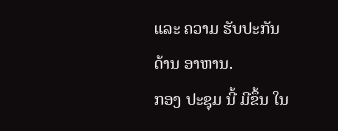ແລະ ຄວາມ ຮັບປະກັນ ດ້ານ ອາຫານ.
ກອງ ປະຊຸມ ນີ້ ມີຂຶ້ນ ໃນ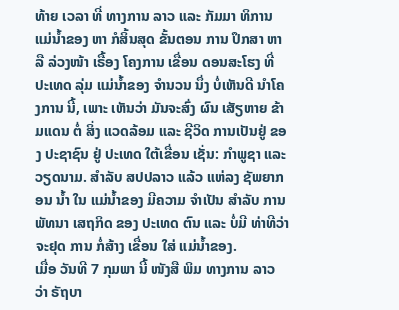ທ້າຍ ເວລາ ທີ່ ທາງການ ລາວ ແລະ ກັມມາ ທິການ ແມ່ນໍ້າຂອງ ຫາ ກໍສິ້ນສຸດ ຂັ້ນຕອນ ການ ປຶກສາ ຫາລື ລ່ວງໜ້າ ເຣື້ອງ ໂຄງການ ເຂື່ອນ ດອນສະໂຮງ ທີ່ ປະເທດ ລຸ່ມ ແມ່ນໍ້າຂອງ ຈໍານວນ ນຶ່ງ ບໍ່ເຫັນດີ ນໍາໂຄງການ ນີ້, ເພາະ ເຫັນວ່າ ມັນຈະສົ່ງ ຜົນ ເສັຽຫາຍ ຂ້າມແດນ ຕໍ່ ສິ່ງ ແວດລ້ອມ ແລະ ຊີວິດ ການເປັນຢູ່ ຂອງ ປະຊາຊົນ ຢູ່ ປະເທດ ໃຕ້ເຂື່ອນ ເຊັ່ນ: ກໍາພູຊາ ແລະ ວຽດນາມ. ສໍາລັບ ສປປລາວ ແລ້ວ ແຫ່ລງ ຊັພຍາກອນ ນໍ້າ ໃນ ແມ່ນໍ້າຂອງ ມີຄວາມ ຈໍາເປັນ ສໍາລັບ ການ ພັທນາ ເສຖກິດ ຂອງ ປະເທດ ຕົນ ແລະ ບໍ່ມີ ທ່າທີວ່າ ຈະຢຸດ ການ ກໍ່ສ້າງ ເຂື່ອນ ໃສ່ ແມ່ນໍ້າຂອງ.
ເມື່ອ ວັນທີ 7 ກຸມພາ ນີ້ ໜັງສື ພິມ ທາງການ ລາວ ວ່າ ຣັຖບາ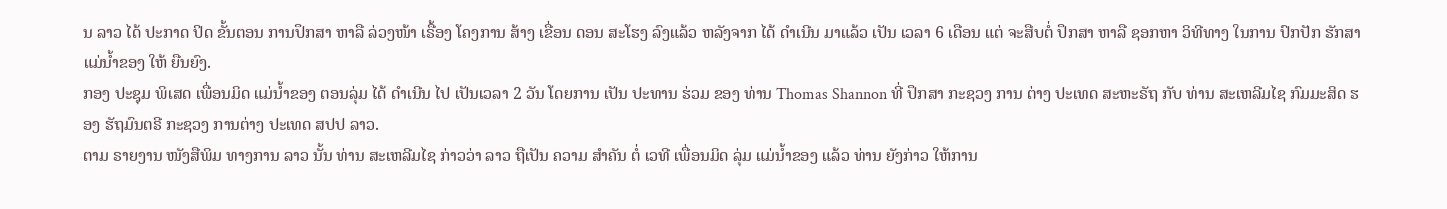ນ ລາວ ໄດ້ ປະກາດ ປິດ ຂັ້ນຕອນ ການປຶກສາ ຫາລື ລ່ວງໜ້າ ເຣື້ອງ ໂຄງການ ສ້າງ ເຂື່ອນ ດອນ ສະໂຮງ ລົງແລ້ວ ຫລັງຈາກ ໄດ້ ດໍາເນີນ ມາແລ້ວ ເປັນ ເວລາ 6 ເດືອນ ແຕ່ ຈະສືບຕໍ່ ປຶກສາ ຫາລື ຊອກຫາ ວິທີທາງ ໃນການ ປົກປັກ ຮັກສາ ແມ່ນໍ້າຂອງ ໃຫ້ ຍືນຍົງ.
ກອງ ປະຊຸມ ພິເສດ ເພື່ອນມິດ ແມ່ນໍ້າຂອງ ຕອນລຸ່ມ ໄດ້ ດໍາເນີນ ໄປ ເປັນເວລາ 2 ວັນ ໂດຍການ ເປັນ ປະທານ ຮ່ວມ ຂອງ ທ່ານ Thomas Shannon ທີ່ ປຶກສາ ກະຊວງ ການ ຕ່າງ ປະເທດ ສະຫະຣັຖ ກັບ ທ່ານ ສະເຫລີມໄຊ ກົມມະສິດ ຮອງ ຮັຖມົນຕຣີ ກະຊວງ ການຕ່າງ ປະເທດ ສປປ ລາວ.
ຕາມ ຣາຍງານ ໜັງສືພິມ ທາງການ ລາວ ນັ້ນ ທ່ານ ສະເຫລີມໄຊ ກ່າວວ່າ ລາວ ຖືເປັນ ຄວາມ ສໍາຄັນ ຕໍ່ ເວທີ ເພື່ອນມິດ ລຸ່ມ ແມ່ນໍ້າຂອງ ແລ້ວ ທ່ານ ຍັງກ່າວ ໃຫ້ການ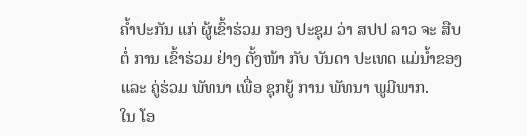ຄໍ້າປະກັນ ແກ່ ຜູ້ເຂົ້າຮ່ວມ ກອງ ປະຊຸມ ວ່າ ສປປ ລາວ ຈະ ສືບຕໍ່ ການ ເຂົ້າຮ່ວມ ຢ່າງ ຕັ້ງໜ້າ ກັບ ບັນດາ ປະເທດ ແມ່ນໍ້າຂອງ ແລະ ຄູ່ຮ່ວມ ພັທນາ ເພື່ອ ຊຸກຍູ້ ການ ພັທນາ ພູມີພາກ.
ໃນ ໂອ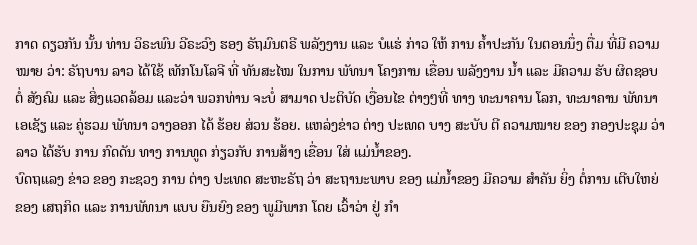ກາດ ດຽວກັນ ນັ້ນ ທ່ານ ວິຣະພົນ ວີຣະວົງ ຮອງ ຣັຖມົນຕຣີ ພລັງງານ ແລະ ບໍແຮ່ ກ່າວ ໃຫ້ ການ ຄໍ້າປະກັນ ໃນຕອນນຶ່ງ ຕື່ມ ທີ່ມີ ຄວາມໝາຍ ວ່າ: ຣັຖບານ ລາວ ໄດ້ໃຊ້ ເທັກໂນໂລຈີ ທີ່ ທັນສະໄໝ ໃນການ ພັທນາ ໂຄງການ ເຂື່ອນ ພລັງງານ ນໍ້າ ແລະ ມີຄວາມ ຮັບ ຜິດຊອບ ຕໍ່ ສັງຄົມ ແລະ ສິ່ງແວດລ້ອມ ແລະວ່າ ພວກທ່ານ ຈະບໍ່ ສາມາດ ປະຕິບັດ ເງື່ອນໄຂ ຕ່າງໆທີ່ ທາງ ທະນາຄານ ໂລກ, ທະນາຄານ ພັທນາ ເອເຊັຽ ແລະ ຄູ່ຮວມ ພັທນາ ວາງອອກ ໄດ້ ຮ້ອຍ ສ່ວນ ຮ້ອຍ. ແຫລ່ງຂ່າວ ຕ່າງ ປະເທດ ບາງ ສະບັບ ຕີ ຄວາມໝາຍ ຂອງ ກອງປະຊຸມ ວ່າ ລາວ ໄດ້ຮັບ ການ ກົດດັນ ທາງ ການທູດ ກ່ຽວກັບ ການສ້າງ ເຂື່ອນ ໃສ່ ແມ່ນໍ້າຂອງ.
ບົດຖແລງ ຂ່າວ ຂອງ ກະຊວງ ການ ຕ່າງ ປະເທດ ສະຫະຣັຖ ວ່າ ສະຖານະພາບ ຂອງ ແມ່ນໍ້າຂອງ ມີຄວາມ ສໍາຄັນ ຍິ່ງ ຕໍ່ການ ເຕີບໃຫຍ່ ຂອງ ເສຖກິດ ແລະ ການພັທນາ ແບບ ຍືນຍົງ ຂອງ ພູມີພາກ ໂດຍ ເວົ້າວ່າ ຢູ່ ກໍາ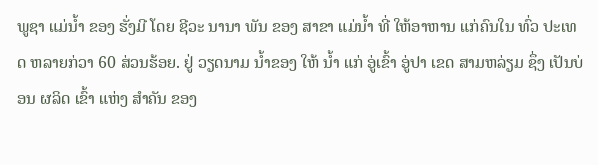ພູຊາ ແມ່ນໍ້າ ຂອງ ຮັ່ງມີ ໂດຍ ຊີວະ ນານາ ພັນ ຂອງ ສາຂາ ແມ່ນໍ້າ ທີ່ ໃຫ້ອາຫານ ແກ່ຄົນໃນ ທົ່ວ ປະເທດ ຫລາຍກ່ວາ 60 ສ່ວນຮ້ອຍ. ຢູ່ ວຽດນາມ ນໍ້າຂອງ ໃຫ້ ນໍ້າ ແກ່ ອູ່ເຂົ້າ ອູ່ປາ ເຂດ ສາມຫລ່ຽມ ຊຶ່ງ ເປັນບ່ອນ ຜລິດ ເຂົ້າ ແຫ່ງ ສໍາຄັນ ຂອງ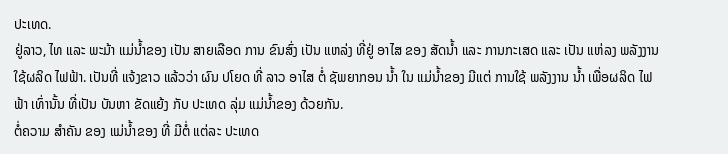ປະເທດ.
ຢູ່ລາວ, ໄທ ແລະ ພະມ້າ ແມ່ນໍ້າຂອງ ເປັນ ສາຍເລືອດ ການ ຂົນສົ່ງ ເປັນ ແຫລ່ງ ທີ່ຢູ່ ອາໄສ ຂອງ ສັດນໍ້າ ແລະ ການກະເສດ ແລະ ເປັນ ແຫ່ລງ ພລັງງານ ໃຊ້ຜລິດ ໄຟຟ້າ. ເປັນທີ່ ແຈ້ງຂາວ ແລ້ວວ່າ ຜົນ ປໂຍດ ທີ່ ລາວ ອາໄສ ຕໍ່ ຊັພຍາກອນ ນໍ້າ ໃນ ແມ່ນໍ້າຂອງ ມີແຕ່ ການໃຊ້ ພລັງງານ ນໍ້າ ເພື່ອຜລິດ ໄຟຟ້າ ເທົ່ານັ້ນ ທີ່ເປັນ ບັນຫາ ຂັດແຍ້ງ ກັບ ປະເທດ ລຸ່ມ ແມ່ນໍ້າຂອງ ດ້ວຍກັນ.
ຕໍ່ຄວາມ ສໍາຄັນ ຂອງ ແມ່ນໍ້າຂອງ ທີ່ ມີຕໍ່ ແຕ່ລະ ປະເທດ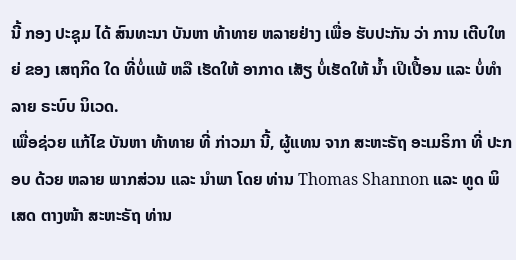ນີ້ ກອງ ປະຊຸມ ໄດ້ ສົນທະນາ ບັນຫາ ທ້າທາຍ ຫລາຍຢ່າງ ເພື່ອ ຮັບປະກັນ ວ່າ ການ ເຕີບໃຫຍ່ ຂອງ ເສຖກິດ ໃດ ທີ່ບໍ່ແພ້ ຫລື ເຮັດໃຫ້ ອາກາດ ເສັຽ ບໍ່ເຮັດໃຫ້ ນໍ້າ ເປິເປື້ອນ ແລະ ບໍ່ທໍາລາຍ ຣະບົບ ນິເວດ.
ເພື່ອຊ່ວຍ ແກ້ໄຂ ບັນຫາ ທ້າທາຍ ທີ່ ກ່າວມາ ນີ້, ຜູ້ແທນ ຈາກ ສະຫະຣັຖ ອະເມຣິກາ ທີ່ ປະກອບ ດ້ວຍ ຫລາຍ ພາກສ່ວນ ແລະ ນໍາພາ ໂດຍ ທ່ານ Thomas Shannon ແລະ ທູດ ພິເສດ ຕາງໜ້າ ສະຫະຣັຖ ທ່ານ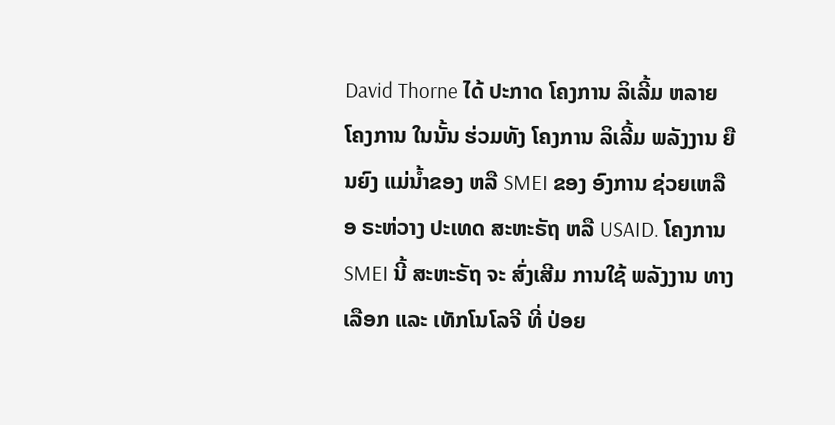David Thorne ໄດ້ ປະກາດ ໂຄງການ ລິເລີ້ມ ຫລາຍ ໂຄງການ ໃນນັ້ນ ຮ່ວມທັງ ໂຄງການ ລິເລີ້ມ ພລັງງານ ຍືນຍົງ ແມ່ນໍ້າຂອງ ຫລື SMEI ຂອງ ອົງການ ຊ່ວຍເຫລືອ ຣະຫ່ວາງ ປະເທດ ສະຫະຣັຖ ຫລື USAID. ໂຄງການ SMEI ນີ້ ສະຫະຣັຖ ຈະ ສົ່ງເສີມ ການໃຊ້ ພລັງງານ ທາງ ເລືອກ ແລະ ເທັກໂນໂລຈີ ທີ່ ປ່ອຍ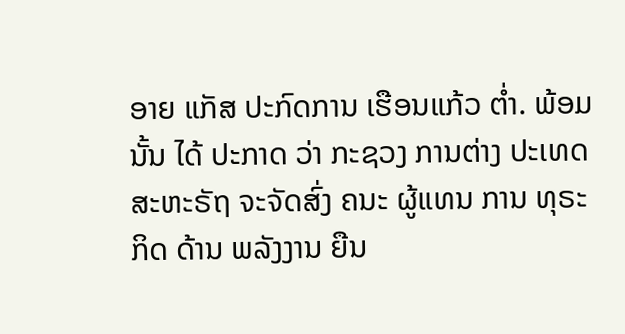ອາຍ ແກັສ ປະກົດການ ເຮືອນແກ້ວ ຕໍ່າ. ພ້ອມນັ້ນ ໄດ້ ປະກາດ ວ່າ ກະຊວງ ການຕ່າງ ປະເທດ ສະຫະຣັຖ ຈະຈັດສົ່ງ ຄນະ ຜູ້ແທນ ການ ທຸຣະກິດ ດ້ານ ພລັງງານ ຍືນ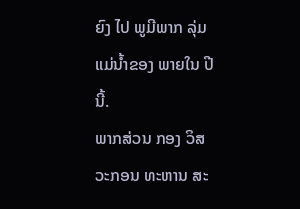ຍົງ ໄປ ພູມີພາກ ລຸ່ມ ແມ່ນໍ້າຂອງ ພາຍໃນ ປີນີ້.
ພາກສ່ວນ ກອງ ວິສວະກອນ ທະຫານ ສະ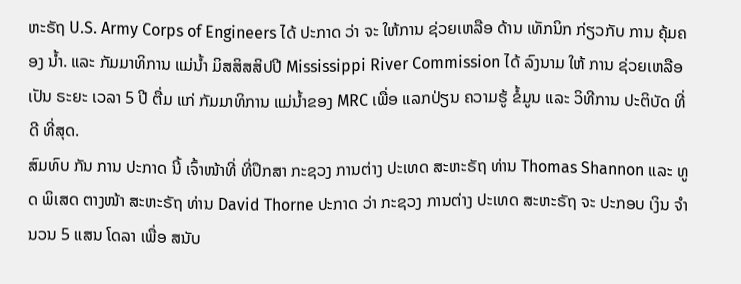ຫະຣັຖ U.S. Army Corps of Engineers ໄດ້ ປະກາດ ວ່າ ຈະ ໃຫ້ການ ຊ່ວຍເຫລືອ ດ້ານ ເທັກນິກ ກ່ຽວກັບ ການ ຄຸ້ມຄອງ ນໍ້າ. ແລະ ກັມມາທິການ ແມ່ນໍ້າ ມິສສິສສິປປີ Mississippi River Commission ໄດ້ ລົງນາມ ໃຫ້ ການ ຊ່ວຍເຫລືອ ເປັນ ຣະຍະ ເວລາ 5 ປີ ຕື່ມ ແກ່ ກັມມາທິການ ແມ່ນໍ້າຂອງ MRC ເພື່ອ ແລກປ່ຽນ ຄວາມຮູ້ ຂໍ້ມູນ ແລະ ວິທີການ ປະຕິບັດ ທີ່ ດີ ທີ່ສຸດ.
ສົມທົບ ກັນ ການ ປະກາດ ນີ້ ເຈົ້າໜ້າທີ່ ທີ່ປຶກສາ ກະຊວງ ການຕ່າງ ປະເທດ ສະຫະຣັຖ ທ່ານ Thomas Shannon ແລະ ທູດ ພິເສດ ຕາງໜ້າ ສະຫະຣັຖ ທ່ານ David Thorne ປະກາດ ວ່າ ກະຊວງ ການຕ່າງ ປະເທດ ສະຫະຣັຖ ຈະ ປະກອບ ເງິນ ຈໍານວນ 5 ແສນ ໂດລາ ເພື່ອ ສນັບ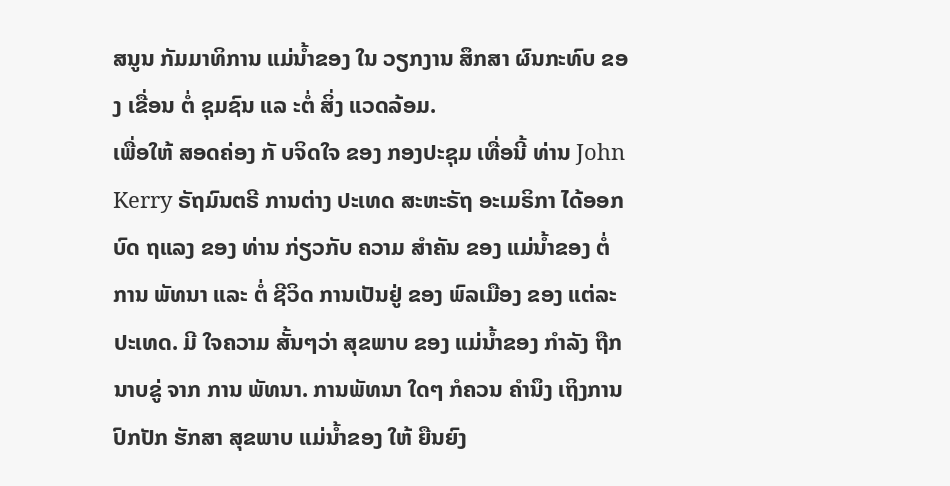ສນູນ ກັມມາທິການ ແມ່ນໍ້າຂອງ ໃນ ວຽກງານ ສຶກສາ ຜົນກະທົບ ຂອງ ເຂື່ອນ ຕໍ່ ຊຸມຊົນ ແລ ະຕໍ່ ສິ່ງ ແວດລ້ອມ.
ເພື່ອໃຫ້ ສອດຄ່ອງ ກັ ບຈິດໃຈ ຂອງ ກອງປະຊຸມ ເທື່ອນີ້ ທ່ານ John Kerry ຣັຖມົນຕຣີ ການຕ່າງ ປະເທດ ສະຫະຣັຖ ອະເມຣິກາ ໄດ້ອອກ ບົດ ຖແລງ ຂອງ ທ່ານ ກ່ຽວກັບ ຄວາມ ສໍາຄັນ ຂອງ ແມ່ນໍ້າຂອງ ຕໍ່ການ ພັທນາ ແລະ ຕໍ່ ຊີວິດ ການເປັນຢູ່ ຂອງ ພົລເມືອງ ຂອງ ແຕ່ລະ ປະເທດ. ມີ ໃຈຄວາມ ສັ້ນໆວ່າ ສຸຂພາບ ຂອງ ແມ່ນໍ້າຂອງ ກໍາລັງ ຖືກ ນາບຂູ່ ຈາກ ການ ພັທນາ. ການພັທນາ ໃດໆ ກໍຄວນ ຄໍານຶງ ເຖິງການ ປົກປັກ ຮັກສາ ສຸຂພາບ ແມ່ນໍ້າຂອງ ໃຫ້ ຍືນຍົງ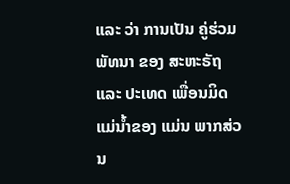ແລະ ວ່າ ການເປັນ ຄູ່ຮ່ວມ ພັທນາ ຂອງ ສະຫະຣັຖ ແລະ ປະເທດ ເພື່ອນມິດ ແມ່ນໍ້າຂອງ ແມ່ນ ພາກສ່ວນ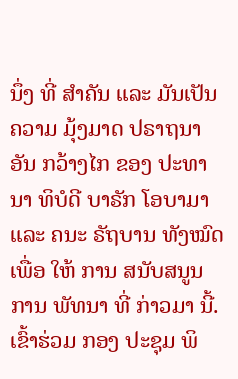ນຶ່ງ ທີ່ ສໍາຄັນ ແລະ ມັນເປັນ ຄວາມ ມຸ້ງມາດ ປຣາຖນາ ອັນ ກວ້າງໄກ ຂອງ ປະທານາ ທິບໍດີ ບາຣັກ ໂອບາມາ ແລະ ຄນະ ຣັຖບານ ທັງໝົດ ເພື່ອ ໃຫ້ ການ ສນັບສນູນ ການ ພັທນາ ທີ່ ກ່າວມາ ນີ້.
ເຂົ້າຮ່ວມ ກອງ ປະຊຸມ ພິ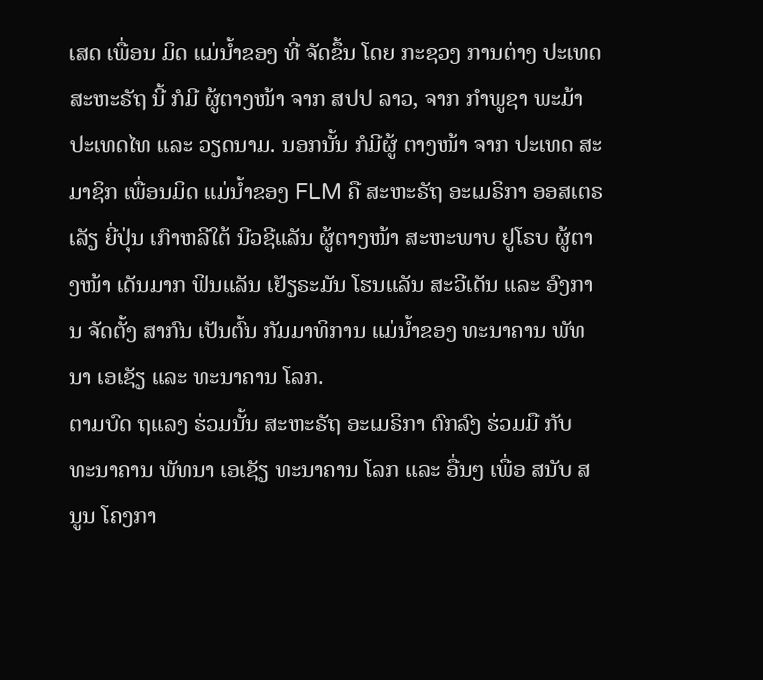ເສດ ເພື່ອນ ມິດ ແມ່ນໍ້າຂອງ ທີ່ ຈັດຂຶ້ນ ໂດຍ ກະຊວງ ການຕ່າງ ປະເທດ ສະຫະຣັຖ ນີ້ ກໍມີ ຜູ້ຕາງໜ້າ ຈາກ ສປປ ລາວ, ຈາກ ກໍາພູຊາ ພະມ້າ ປະເທດໄທ ແລະ ວຽດນາມ. ນອກນັ້ນ ກໍມີຜູ້ ຕາງໜ້າ ຈາກ ປະເທດ ສະມາຊິກ ເພື່ອນມິດ ແມ່ນໍ້າຂອງ FLM ຄື ສະຫະຣັຖ ອະເມຣິກາ ອອສເຕຣເລັຽ ຍີ່ປຸ່ນ ເກົາຫລີໃຕ້ ນີວຊີແລັນ ຜູ້ຕາງໜ້າ ສະຫະພາບ ຢູໂຣບ ຜູ້ຕາງໜ້າ ເດັນມາກ ຟິນແລັນ ເຢັຽຣະມັນ ໂຮນແລັນ ສະວີເດັນ ແລະ ອົງການ ຈັດຕັ້ງ ສາກົນ ເປັນຕົ້ນ ກັມມາທິການ ແມ່ນໍ້າຂອງ ທະນາຄານ ພັທນາ ເອເຊັຽ ແລະ ທະນາຄານ ໂລກ.
ຕາມບົດ ຖແລງ ຮ່ວມນັ້ນ ສະຫະຣັຖ ອະເມຣິກາ ຕົກລົງ ຮ່ວມມື ກັບ ທະນາຄານ ພັທນາ ເອເຊັຽ ທະນາຄານ ໂລກ ແລະ ອື່ນໆ ເພື່ອ ສນັບ ສນູນ ໂຄງກາ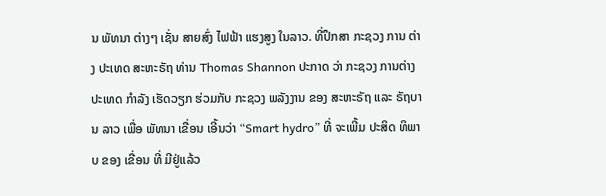ນ ພັທນາ ຕ່າງໆ ເຊັ່ນ ສາຍສົ່ງ ໄຟຟ້າ ແຮງສູງ ໃນລາວ. ທີ່ປຶກສາ ກະຊວງ ການ ຕ່າງ ປະເທດ ສະຫະຣັຖ ທ່ານ Thomas Shannon ປະກາດ ວ່າ ກະຊວງ ການຕ່າງ ປະເທດ ກໍາລັງ ເຮັດວຽກ ຮ່ວມກັບ ກະຊວງ ພລັງງານ ຂອງ ສະຫະຣັຖ ແລະ ຣັຖບານ ລາວ ເພື່ອ ພັທນາ ເຂື່ອນ ເອີ້ນວ່າ “Smart hydro” ທີ່ ຈະເພີ້ມ ປະສິດ ທິພາບ ຂອງ ເຂື່ອນ ທີ່ ມີຢູ່ແລ້ວ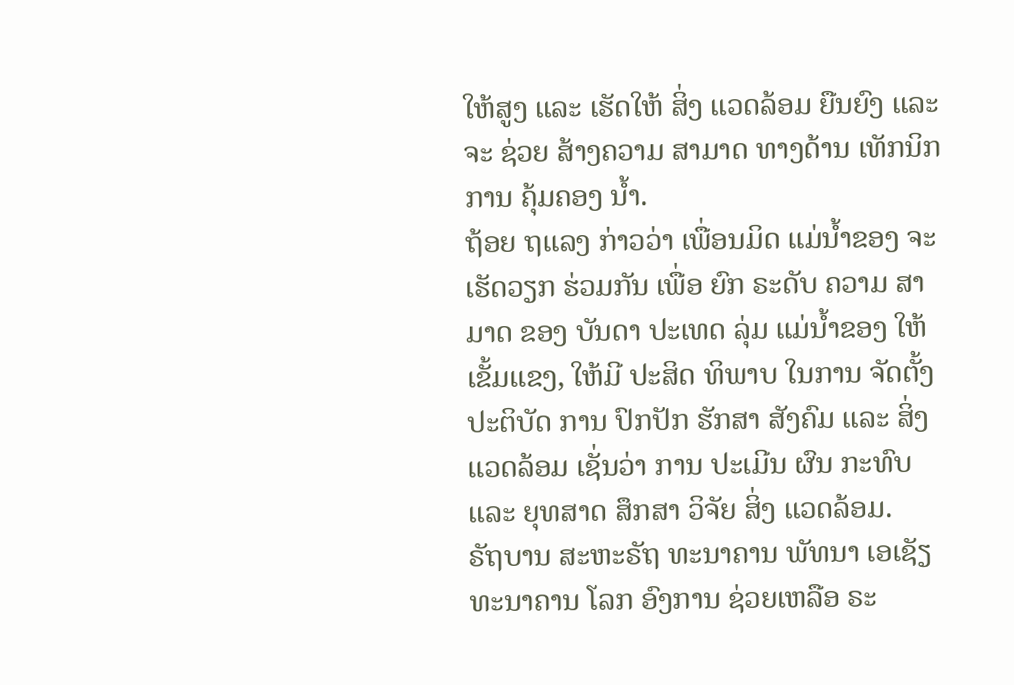ໃຫ້ສູງ ແລະ ເຮັດໃຫ້ ສິ່ງ ແວດລ້ອມ ຍືນຍົງ ແລະ ຈະ ຊ່ວຍ ສ້າງຄວາມ ສາມາດ ທາງດ້ານ ເທັກນິກ ການ ຄຸ້ມຄອງ ນໍ້າ.
ຖ້ອຍ ຖແລງ ກ່າວວ່າ ເພື່ອນມິດ ແມ່ນໍ້າຂອງ ຈະ ເຮັດວຽກ ຮ່ວມກັນ ເພື່ອ ຍົກ ຣະດັບ ຄວາມ ສາມາດ ຂອງ ບັນດາ ປະເທດ ລຸ່ມ ແມ່ນໍ້າຂອງ ໃຫ້ ເຂັ້ມແຂງ, ໃຫ້ມີ ປະສິດ ທິພາບ ໃນການ ຈັດຕັ້ງ ປະຕິບັດ ການ ປົກປັກ ຮັກສາ ສັງຄົມ ແລະ ສິ່ງ ແວດລ້ອມ ເຊັ່ນວ່າ ການ ປະເມີນ ຜົນ ກະທົບ ແລະ ຍຸທສາດ ສຶກສາ ວິຈັຍ ສິ່ງ ແວດລ້ອມ.
ຣັຖບານ ສະຫະຣັຖ ທະນາຄານ ພັທນາ ເອເຊັຽ ທະນາຄານ ໂລກ ອົງການ ຊ່ວຍເຫລືອ ຣະ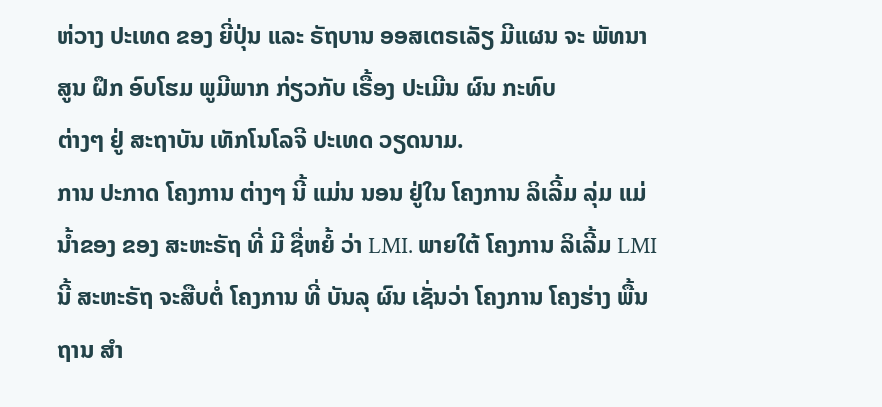ຫ່ວາງ ປະເທດ ຂອງ ຍີ່ປຸ່ນ ແລະ ຣັຖບານ ອອສເຕຣເລັຽ ມີແຜນ ຈະ ພັທນາ ສູນ ຝຶກ ອົບໂຮມ ພູມີພາກ ກ່ຽວກັບ ເຣື້ອງ ປະເມີນ ຜົນ ກະທົບ
ຕ່າງໆ ຢູ່ ສະຖາບັນ ເທັກໂນໂລຈີ ປະເທດ ວຽດນາມ.
ການ ປະກາດ ໂຄງການ ຕ່າງໆ ນີ້ ແມ່ນ ນອນ ຢູ່ໃນ ໂຄງການ ລິເລີ້ມ ລຸ່ມ ແມ່ນໍ້າຂອງ ຂອງ ສະຫະຣັຖ ທີ່ ມີ ຊື່ຫຍໍ້ ວ່າ LMI. ພາຍໃຕ້ ໂຄງການ ລິເລີ້ມ LMI ນີ້ ສະຫະຣັຖ ຈະສືບຕໍ່ ໂຄງການ ທີ່ ບັນລຸ ຜົນ ເຊັ່ນວ່າ ໂຄງການ ໂຄງຮ່າງ ພື້ນຖານ ສໍາ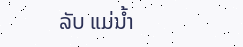ລັບ ແມ່ນໍ້າ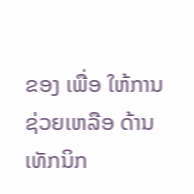ຂອງ ເພື່ອ ໃຫ້ການ ຊ່ວຍເຫລືອ ດ້ານ ເທັກນິກ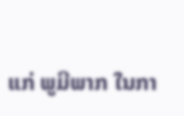ແກ່ ພູມີພາກ ໃນກາ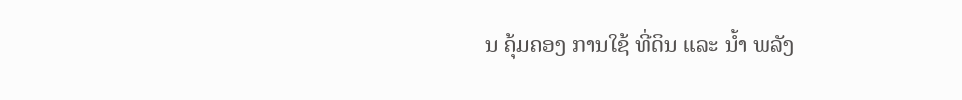ນ ຄຸ້ມຄອງ ການໃຊ້ ທີ່ດິນ ແລະ ນໍ້າ ພລັງ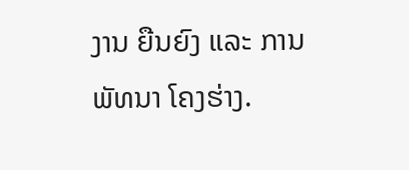ງານ ຍືນຍົງ ແລະ ການ ພັທນາ ໂຄງຮ່າງ.